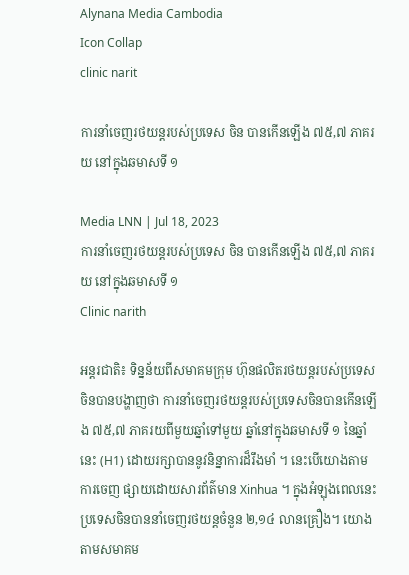Alynana Media Cambodia
Icon Collap
clinic narit

ការនាំចេញរថយន្តរបស់ប្រទេស ចិន បានកើនឡើង ៧៥,៧ ភាគរយ នៅក្នុងឆមាសទី ១

Media LNN | Jul 18, 2023
ការនាំចេញរថយន្តរបស់ប្រទេស ចិន បានកើនឡើង ៧៥,៧ ភាគរយ នៅក្នុងឆមាសទី ១
Clinic narith

អន្តរជាតិ៖ ទិន្នន័យពីសមាគមក្រុម ហ៊ុនផលិតរថយន្តរបស់ប្រទេសចិនបានបង្ហាញថា ការនាំចេញរថយន្តរបស់ប្រទេសចិនបានកើនឡើង ៧៥,៧ ភាគរយពីមួយឆ្នាំទៅមួយ ឆ្នាំនៅក្នុងឆមាសទី ១ នៃឆ្នាំនេះ (H1) ដោយរក្សាបាននូវនិន្នាការដ៏រឹងមាំ ។ នេះបើយោងតាមការចេញ ផ្សាយដោយសារព័ត៌មាន Xinhua ។ ក្នុងអំឡុងពេលនេះប្រទេសចិនបាននាំចេញរថយន្តចំនួន ២,១៤ លានគ្រឿង។ យោងតាមសមាគម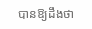បានឱ្យដឹងថា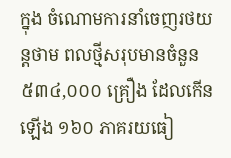ក្នុង ចំណោមការនាំចេញរថយន្តថាម ពលថ្មីសរុបមានចំនួន ៥៣៤,០០០ គ្រឿង ដែលកើន ឡើង ១៦០ ភាគរយធៀ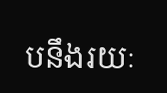បនឹងរយៈ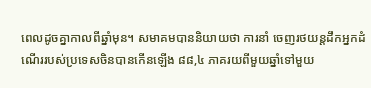ពេលដូចគ្នាកាលពីឆ្នាំមុន។ សមាគមបាននិយាយថា ការនាំ ចេញរថយន្តដឹកអ្នកដំណើររបស់ប្រទេសចិនបានកើនឡើង ៨៨,៤ ភាគរយពីមួយឆ្នាំទៅមួយ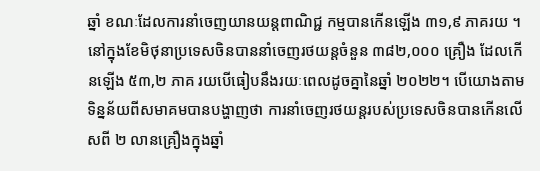ឆ្នាំ ខណៈដែលការនាំចេញយានយន្តពាណិជ្ជ កម្មបានកើនឡើង ៣១,៩ ភាគរយ ។ នៅក្នុងខែមិថុនាប្រទេសចិនបាននាំចេញរថយន្តចំនួន ៣៨២,០០០ គ្រឿង ដែលកើនឡើង ៥៣,២ ភាគ រយបើធៀបនឹងរយៈពេលដូចគ្នានៃឆ្នាំ ២០២២។ បើយោងតាមទិន្នន័យពីសមាគមបានបង្ហាញថា ការនាំចេញរថយន្តរបស់ប្រទេសចិនបានកើនលើសពី ២ លានគ្រឿងក្នុងឆ្នាំ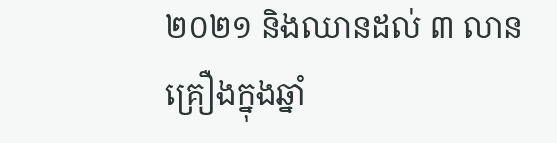២០២១ និងឈានដល់ ៣ លានគ្រឿងក្នុងឆ្នាំ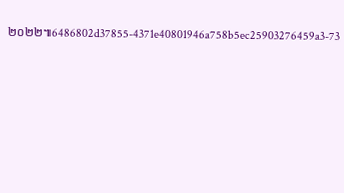២០២២៕6486802d37855-4371e40801946a758b5ec25903276459a3-73